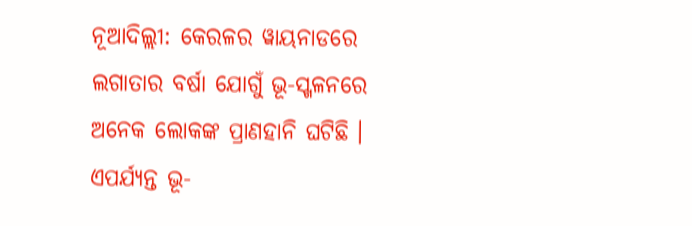ନୂଆଦିଲ୍ଲୀ: କେରଳର ୱାୟନାଡରେ ଲଗାତାର ବର୍ଷା ଯୋଗୁଁ ଭୂ-ସ୍ଖଳନରେ ଅନେକ ଲୋକଙ୍କ ପ୍ରାଣହାନି ଘଟିଛି । ଏପର୍ଯ୍ୟନ୍ତ ଭୂ-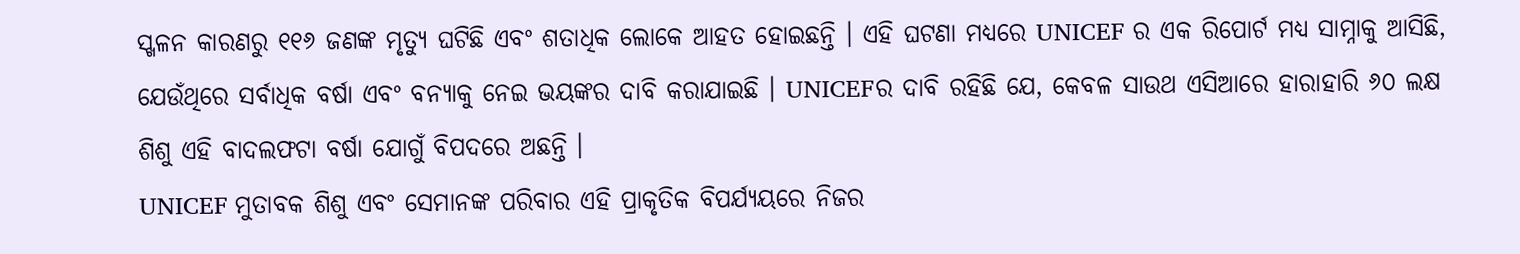ସ୍ଖଳନ କାରଣରୁ ୧୧୬ ଜଣଙ୍କ ମୃତ୍ୟୁ ଘଟିଛି ଏବଂ ଶତାଧିକ ଲୋକେ ଆହତ ହୋଇଛନ୍ତି । ଏହି ଘଟଣା ମଧ୍ୟରେ UNICEF ର ଏକ ରିପୋର୍ଟ ମଧ୍ୟ ସାମ୍ନାକୁ ଆସିଛି, ଯେଉଁଥିରେ ସର୍ବାଧିକ ବର୍ଷା ଏବଂ ବନ୍ୟାକୁ ନେଇ ଭୟଙ୍କର ଦାବି କରାଯାଇଛି । UNICEFର ଦାବି ରହିଛି ଯେ, କେବଳ ସାଉଥ ଏସିଆରେ ହାରାହାରି ୬୦ ଲକ୍ଷ ଶିଶୁ ଏହି ବାଦଲଫଟା ବର୍ଷା ଯୋଗୁଁ ବିପଦରେ ଅଛନ୍ତି ।
UNICEF ମୁତାବକ ଶିଶୁ ଏବଂ ସେମାନଙ୍କ ପରିବାର ଏହି ପ୍ରାକୃତିକ ବିପର୍ଯ୍ୟୟରେ ନିଜର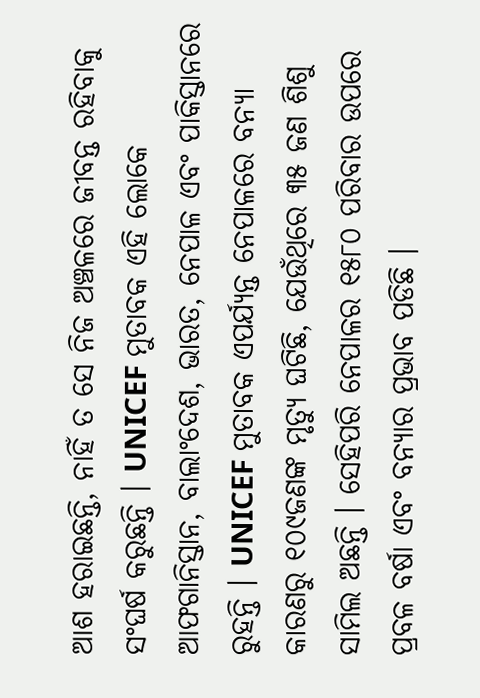ଆଶ ହରାଇଛନ୍ତି, ନାହିଁ ତ ସେ ନିଜ ଅଞ୍ଚଳରେ ଜୀବନ୍ତ ରହିବାକୁ ସଂଘର୍ଷ କରୁଛନ୍ତି । UNICEF ମୁତାବକ ଏହି ଲୋକେ ଆଫଗାନିସ୍ତାନ, ବାଲାଂଦେଶ, ଭାରତ, ନେପାଳ ଏବଂ ପାକିସ୍ତାନରେ ରୁହନ୍ତି । UNICEF ମୁତାବକ ଏପର୍ଯ୍ୟନ୍ତ ନେପାଳରେ ବନ୍ୟା କାରଣରୁ ୧୦୯ଜଣଙ୍କ ମୃତ୍ୟୁ ଘଟିଛି, ଯେଉଁଥିରେ ୩୫ ଜଣ ଶିଶୁ ସାମିଲ ଅଛନ୍ତି । ସେହିପରି ନେପାଳର ୧୫୮୦ ପରିବାର ଉପରେ ପ୍ରବଳ ବର୍ଷା ଏବଂ ବନ୍ୟାର ପ୍ରଭାବ ପଡିଛି ।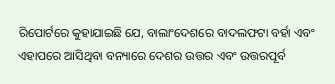ରିପୋର୍ଟରେ କୁହାଯାଇଛି ଯେ, ବାଲାଂଦେଶରେ ବାଦଲଫଟା ବର୍ହା ଏବଂ ଏହାପରେ ଆସିଥିବା ବନ୍ୟାରେ ଦେଶର ଉତ୍ତର ଏବଂ ଉତ୍ତରପୂର୍ବ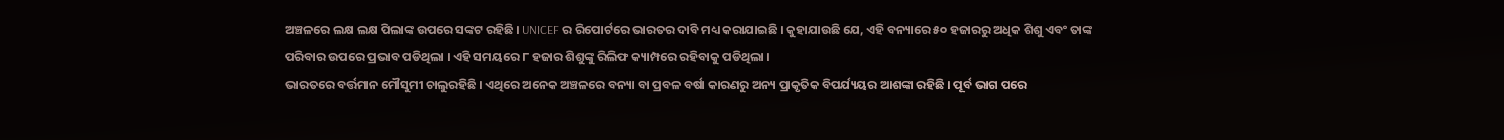ଅଞ୍ଚଳରେ ଲକ୍ଷ ଲକ୍ଷ ପିଲାଙ୍କ ଉପରେ ସଙ୍କଟ ରହିଛି । UNICEF ର ରିପୋର୍ଟରେ ଭାରତର ଦାବି ମଧ୍ୟ କରାଯାଇଛି । କୁହାଯାଉଛି ଯେ, ଏହି ବନ୍ୟାରେ ୫୦ ହଜାରରୁ ଅଧିକ ଶିଶୁ ଏବଂ ତାଙ୍କ ପରିବାର ଉପରେ ପ୍ରଭାବ ପଡିଥିଲା । ଏହି ସମୟରେ ୮ ହଜାର ଶିଶୁଙ୍କୁ ରିଲିଫ କ୍ୟାମ୍ପରେ ରହିବାକୁ ପଡିଥିଲା ।
ଭାରତରେ ବର୍ତ୍ତମାନ ମୌସୁମୀ ଚାଲୁରହିଛି । ଏଥିରେ ଅନେକ ଅଞ୍ଚଳରେ ବନ୍ୟା ବା ପ୍ରବଳ ବର୍ଷା କାରଣରୁ ଅନ୍ୟ ପ୍ରାକୃତିକ ବିପର୍ଯ୍ୟୟର ଆଶଙ୍କା ରହିଛି । ପୂର୍ବ ଭାଗ ପରେ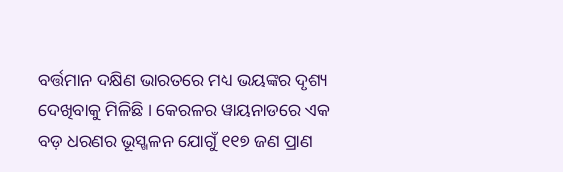ବର୍ତ୍ତମାନ ଦକ୍ଷିଣ ଭାରତରେ ମଧ୍ୟ ଭୟଙ୍କର ଦୃଶ୍ୟ ଦେଖିବାକୁ ମିଳିଛି । କେରଳର ୱାୟନାଡରେ ଏକ ବଡ଼ ଧରଣର ଭୂସ୍ଖଳନ ଯୋଗୁଁ ୧୧୭ ଜଣ ପ୍ରାଣ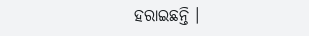ହରାଇଛନ୍ତି ।